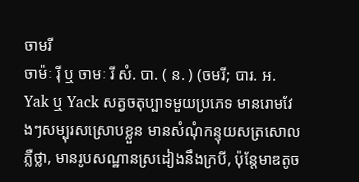ចាមរី
ចាម៉ៈ រ៉ី ឬ ចាមៈ រី សំ. បា. ( ន. ) (ចមរី; បារ. អ. Yak ឬ Yack សត្វចតុប្បាទមួយប្រភេទ មានរោមវែងៗសម្បុរសស្រោបខ្លួន មានសំណុំកន្ទុយសត្រសោលភ្លឺថ្លា, មានរូបសណ្ឋានស្រដៀងនឹងក្របី, ប៉ុន្តែមាឌតូច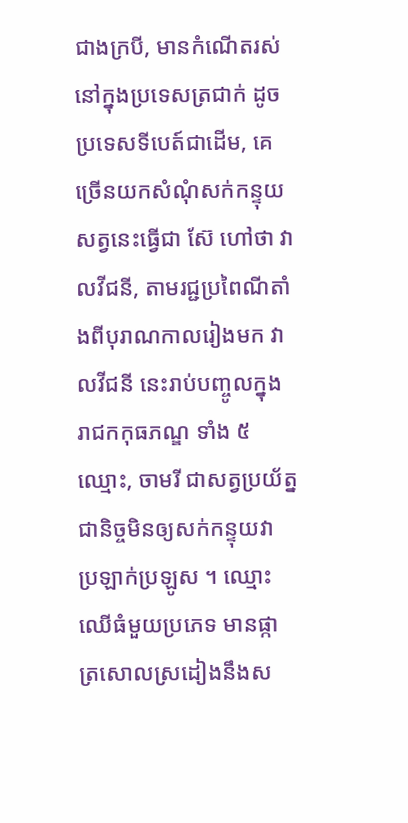ជាងក្របី, មានកំណើតរស់នៅក្នុងប្រទេសត្រជាក់ ដូចប្រទេសទីបេត៍ជាដើម, គេច្រើនយកសំណុំសក់កន្ទុយសត្វនេះធ្វើជា ស៊ែ ហៅថា វាលវីជនី, តាមរជ្ជប្រពៃណីតាំងពីបុរាណកាលរៀងមក វាលវីជនី នេះរាប់បញ្ចូលក្នុង រាជកកុធភណ្ឌ ទាំង ៥ ឈ្មោះ, ចាមរី ជាសត្វប្រយ័ត្នជានិច្ចមិនឲ្យសក់កន្ទុយវា ប្រឡាក់ប្រឡូស ។ ឈ្មោះឈើធំមួយប្រភេទ មានផ្កាត្រសោលស្រដៀងនឹងស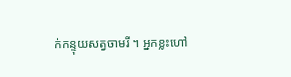ក់កន្ទុយសត្វចាមរី ។ អ្នកខ្លះហៅ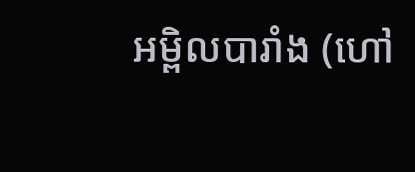អម្ពិលបារាំង (ហៅ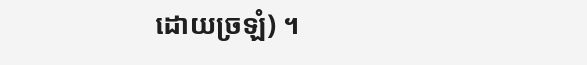ដោយច្រឡំ) ។